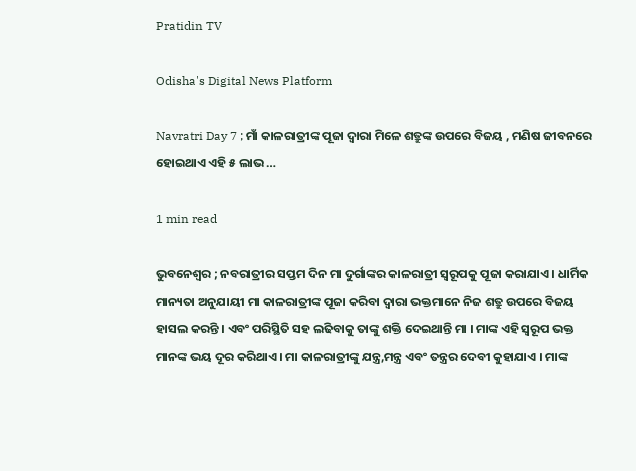Pratidin TV

Odisha's Digital News Platform

Navratri Day 7 ; ମାଁ କାଳରାତ୍ରୀଙ୍କ ପୂଜା ଦ୍ୱାରା ମିଳେ ଶତ୍ରୁଙ୍କ ଉପରେ ବିଜୟ , ମଣିଷ ଜୀବନରେ ହୋଇଥାଏ ଏହି ୫ ଲାଭ …

1 min read

ଭୁବନେଶ୍ୱର ; ନବରାତ୍ରୀର ସପ୍ତମ ଦିନ ମା ଦୁର୍ଗାଙ୍କର କାଳରାତ୍ରୀ ସ୍ୱରୂପକୁ ପୂଜା କରାଯାଏ । ଧାର୍ମିକ ମାନ୍ୟତା ଅନୁଯାୟୀ ମା କାଳରାତ୍ରୀଙ୍କ ପୂଜା କରିବା ଦ୍ୱାରା ଭକ୍ତମାନେ ନିଜ ଶତ୍ରୁ ଉପରେ ବିଜୟ ହାସଲ କରନ୍ତି । ଏବଂ ପରିସ୍ଥିତି ସହ ଲଢିବାକୁ ତାଙ୍କୁ ଶକ୍ତି ଦେଇଥାନ୍ତି ମା । ମାଙ୍କ ଏହି ସ୍ୱରୂପ ଭକ୍ତ ମାନଙ୍କ ଭୟ ଦୂର କରିଥାଏ । ମା କାଳରାତ୍ରୀଙ୍କୁ ଯନ୍ତ୍ର,ମନ୍ତ୍ର ଏବଂ ତନ୍ତ୍ରର ଦେବୀ କୁହାଯାଏ । ମାଙ୍କ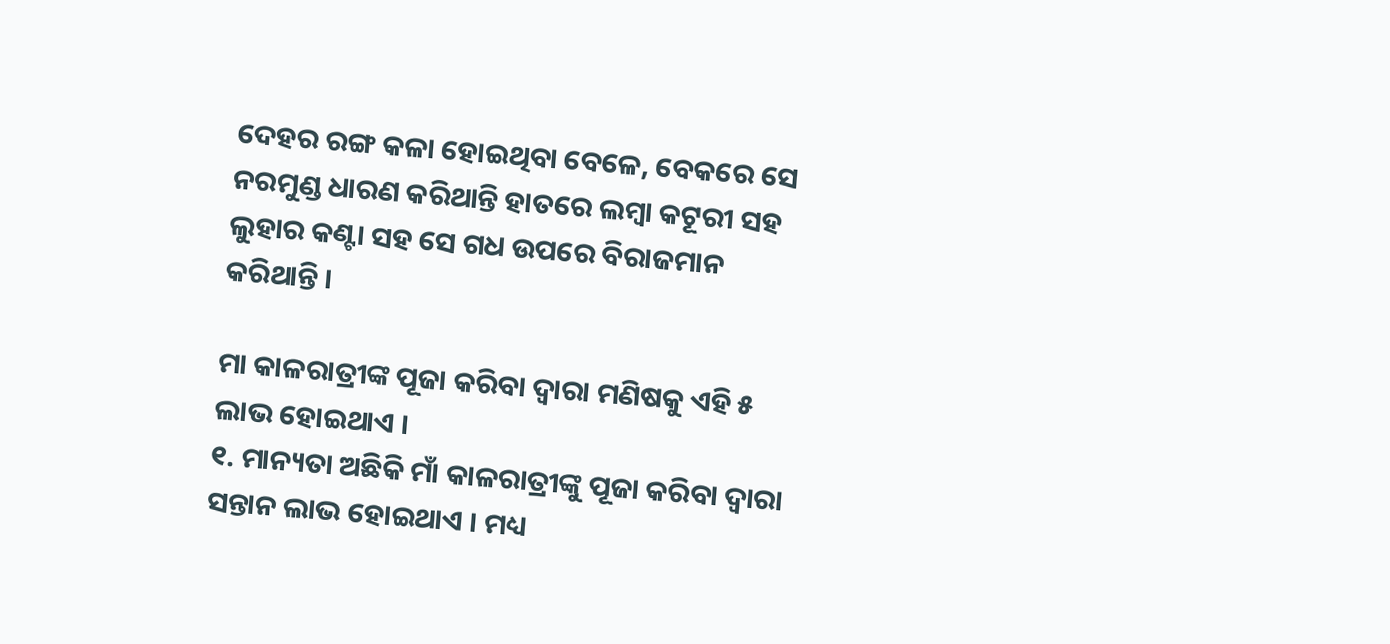ଦେହର ରଙ୍ଗ କଳା ହୋଇଥିବା ବେଳେ, ବେକରେ ସେ ନରମୁଣ୍ଡ ଧାରଣ କରିଥାନ୍ତି ହାତରେ ଲମ୍ବା କଟୂରୀ ସହ ଲୁହାର କଣ୍ଟା ସହ ସେ ଗଧ ଉପରେ ବିରାଜମାନ କରିଥାନ୍ତି ।

ମା କାଳରାତ୍ରୀଙ୍କ ପୂଜା କରିବା ଦ୍ୱାରା ମଣିଷକୁ ଏହି ୫ ଲାଭ ହୋଇଥାଏ ।
୧. ମାନ୍ୟତା ଅଛିକି ମାଁ କାଳରାତ୍ରୀଙ୍କୁ ପୂଜା କରିବା ଦ୍ୱାରା ସନ୍ତାନ ଲାଭ ହୋଇଥାଏ । ମଧ୍ୟ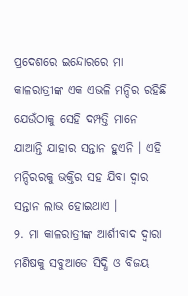ପ୍ରଦେଶରେ ଇନ୍ଦୋରରେ ମା କାଳରାତ୍ରୀଙ୍କ ଏକ ଏଭଳି ମନ୍ଦିର ରହିଛି ଯେଉଁଠାକୁ ସେହି ଦମ୍ପତ୍ତି ମାନେ ଯାଆନ୍ତି ଯାହାର ସନ୍ତାନ ହୁଏନି । ଏହି ମନ୍ଦିରରକୁ ଭକ୍ତିର ସହ ଯିବା ଦ୍ୱାର ସନ୍ତାନ ଲାଭ ହୋଇଥାଏ ।
୨. ମା କାଳରାତ୍ରୀଙ୍କ ଆର୍ଶୀବାଦ ଦ୍ୱାରା ମଣିଷକୁ ସବୁଆଡେ ସିଦ୍ଧି ଓ ବିଜୟ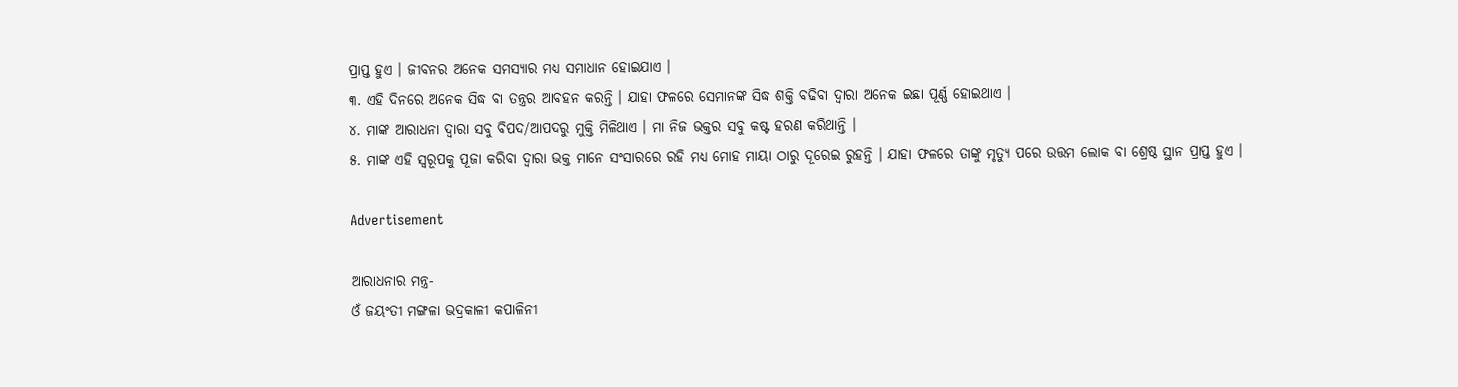ପ୍ରାପ୍ତ ହୁଏ । ଜୀବନର ଅନେକ ସମସ୍ୟାର ମଧ୍ୟ ସମାଧାନ ହୋଇଯାଏ ।
୩. ଏହି ଦିନରେ ଅନେକ ସିଦ୍ଧ ବା ତନ୍ତ୍ରର ଆବହନ କରନ୍ତି । ଯାହା ଫଳରେ ସେମାନଙ୍କ ସିଦ୍ଧ ଶକ୍ତି ବଢିବା ଦ୍ୱାରା ଅନେକ ଇଛା ପୂର୍ଣ୍ଣ ହୋଇଥାଏ ।
୪. ମାଙ୍କ ଆରାଧନା ଦ୍ୱାରା ସବୁ ବିପଦ/ଆପଦରୁ ମୁକ୍ତି ମିଳିଥାଏ । ମା ନିଜ ଭକ୍ତର ସବୁ କଷ୍ଟ ହରଣ କରିଥାନ୍ତି ।
୫. ମାଙ୍କ ଏହି ସ୍ୱରୂପକୁ ପୂଜା କରିବା ଦ୍ୱାରା ଭକ୍ତ ମାନେ ସଂସାରରେ ରହି ମଧ୍ୟ ମୋହ ମାୟା ଠାରୁ ଦୂରେଇ ରୁହନ୍ତି । ଯାହା ଫଳରେ ତାଙ୍କୁ ମୃତ୍ୟୁ ପରେ ଉତ୍ତମ ଲୋକ ବା ଶ୍ରେଷ୍ଠ ସ୍ଥାନ ପ୍ରାପ୍ତ ହୁଏ ।

Advertisement

ଆରାଧନାର ମନ୍ତ୍ର-
ଓଁ ଜୟଂତୀ ମଙ୍ଗଳା ଭଦ୍ରକାଳୀ କପାଳିନୀ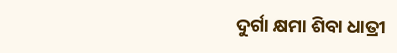ଦୁର୍ଗା କ୍ଷମା ଶିବା ଧାତ୍ରୀ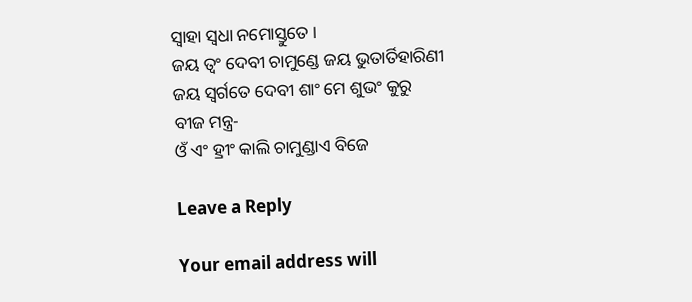ସ୍ୱାହା ସ୍ୱଧା ନମୋସ୍ତୁତେ ।
ଜୟ ତ୍ୱଂ ଦେବୀ ଚାମୁଣ୍ଡେ ଜୟ ଭୁତାର୍ତିହାରିଣୀ
ଜୟ ସ୍ୱର୍ଗତେ ଦେବୀ ଶାଂ ମେ ଶୁଭଂ କୁରୁ
ବୀଜ ମନ୍ତ୍ର-
ଓଁ ଏଂ ହ୍ରୀଂ କାଲି ଚାମୁଣ୍ଡାଏ ବିଜେ

Leave a Reply

Your email address will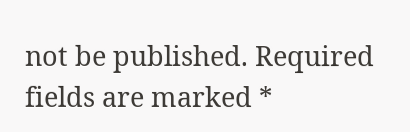not be published. Required fields are marked *